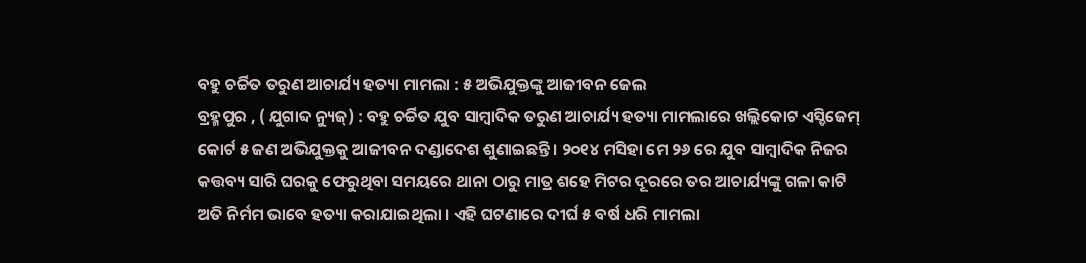ବହୁ ଚର୍ଚ୍ଚିତ ତରୁଣ ଆଚାର୍ଯ୍ୟ ହତ୍ୟା ମାମଲା : ୫ ଅଭିଯୁକ୍ତଙ୍କୁ ଆଜୀବନ ଜେଲ
ବ୍ରହ୍ମପୁର , ( ଯୁଗାବ୍ଦ ନ୍ୟୁଜ୍) : ବହୁ ଚର୍ଚ୍ଚିତ ଯୁବ ସାମ୍ବାଦିକ ତରୁଣ ଆଚାର୍ଯ୍ୟ ହତ୍ୟା ମାମଲାରେ ଖଲ୍ଲିକୋଟ ଏସ୍ଡିଜେମ୍ କୋର୍ଟ ୫ ଜଣ ଅଭିଯୁକ୍ତକୁ ଆଜୀବନ ଦଣ୍ଡାଦେଶ ଶୁଣାଇଛନ୍ତି । ୨୦୧୪ ମସିହା ମେ ୨୬ ରେ ଯୁବ ସାମ୍ବାଦିକ ନିଜର କତ୍ତବ୍ୟ ସାରି ଘରକୁ ଫେରୁଥିବା ସମୟରେ ଥାନା ଠାରୁ ମାତ୍ର ଶହେ ମିଟର ଦୂରରେ ତର ଆଚାର୍ଯ୍ୟଙ୍କୁ ଗଳା କାଟି ଅତି ନିର୍ମମ ଭାବେ ହତ୍ୟା କରାଯାଇଥିଲା । ଏହି ଘଟଣାରେ ଦୀର୍ଘ ୫ ବର୍ଷ ଧରି ମାମଲା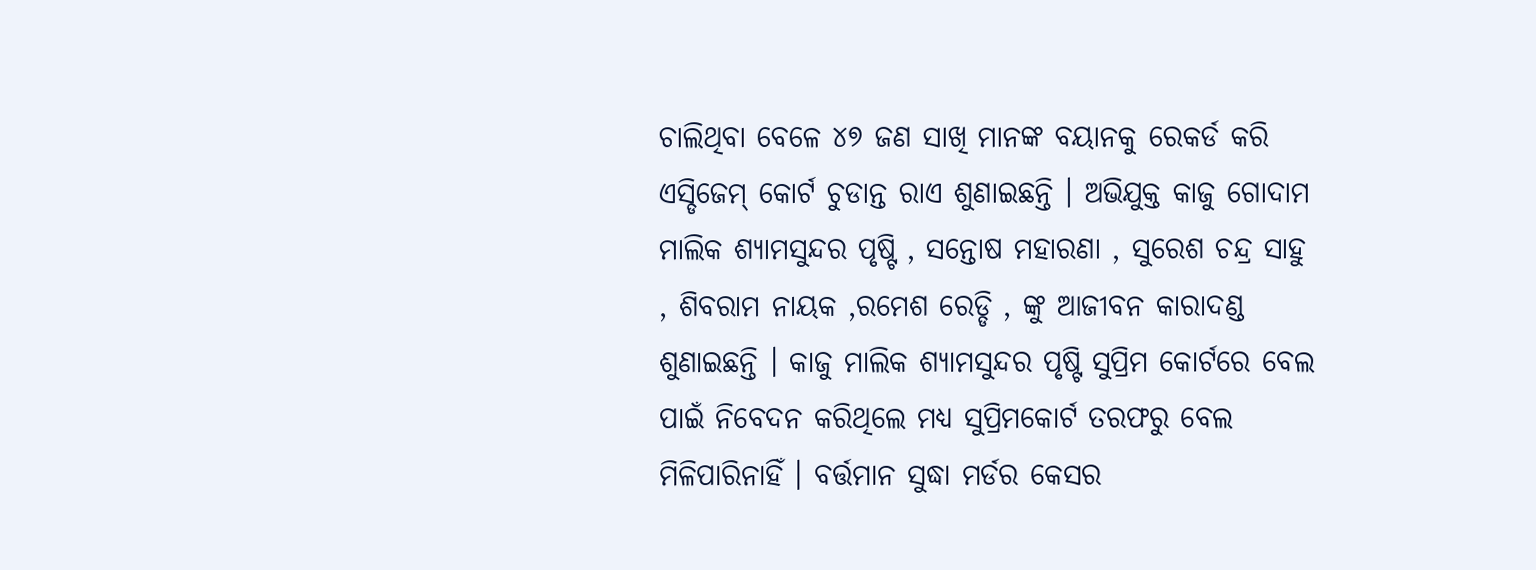ଚାଲିଥିବା ବେଳେ ୪୭ ଜଣ ସାଖି ମାନଙ୍କ ବୟାନକୁ ରେକର୍ଡ କରି ଏସ୍ଡିଜେମ୍ କୋର୍ଟ ଚୁଡାନ୍ତ ରାଏ ଶୁଣାଇଛନ୍ତି । ଅଭିଯୁକ୍ତ କାଜୁ ଗୋଦାମ ମାଲିକ ଶ୍ୟାମସୁନ୍ଦର ପୃଷ୍ଟି , ସନ୍ତୋଷ ମହାରଣା , ସୁରେଶ ଚନ୍ଦ୍ର ସାହୁ , ଶିବରାମ ନାୟକ ,ରମେଶ ରେଡ୍ଡି , ଙ୍କୁ ଆଜୀବନ କାରାଦଣ୍ଡ ଶୁଣାଇଛନ୍ତି । କାଜୁ ମାଲିକ ଶ୍ୟାମସୁନ୍ଦର ପୃଷ୍ଟି ସୁପ୍ରିମ କୋର୍ଟରେ ବେଲ ପାଇଁ ନିବେଦନ କରିଥିଲେ ମଧ୍ୟ ସୁପ୍ରିମକୋର୍ଟ ତରଫରୁ ବେଲ ମିଳିପାରିନାହିଁ । ବର୍ତ୍ତମାନ ସୁଦ୍ଧା ମର୍ଡର କେସର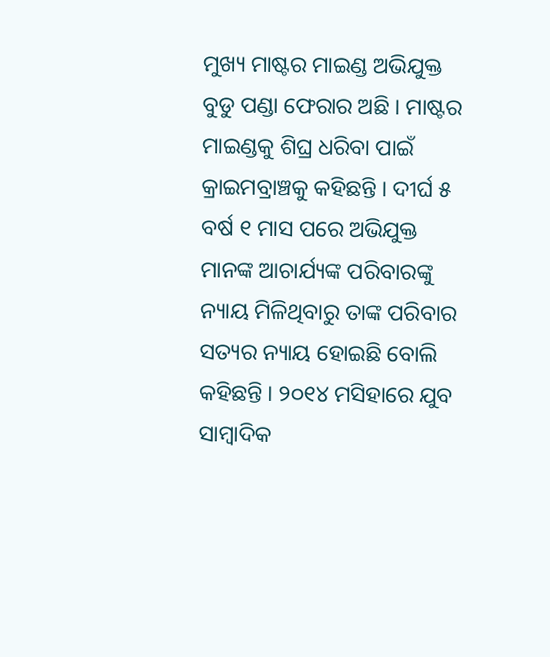ମୁଖ୍ୟ ମାଷ୍ଟର ମାଇଣ୍ଡ ଅଭିଯୁକ୍ତ ବୁଡୁ ପଣ୍ଡା ଫେରାର ଅଛି । ମାଷ୍ଟର ମାଇଣ୍ଡକୁ ଶିଘ୍ର ଧରିବା ପାଇଁ କ୍ରାଇମବ୍ରାଞ୍ଚକୁ କହିଛନ୍ତି । ଦୀର୍ଘ ୫ ବର୍ଷ ୧ ମାସ ପରେ ଅଭିଯୁକ୍ତ ମାନଙ୍କ ଆଚାର୍ଯ୍ୟଙ୍କ ପରିବାରଙ୍କୁ ନ୍ୟାୟ ମିଳିଥିବାରୁ ତାଙ୍କ ପରିବାର ସତ୍ୟର ନ୍ୟାୟ ହୋଇଛି ବୋଲି କହିଛନ୍ତି । ୨୦୧୪ ମସିହାରେ ଯୁବ ସାମ୍ବାଦିକ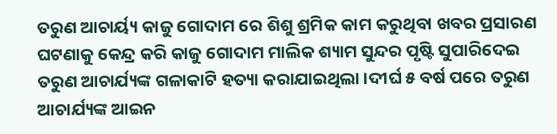ତରୁଣ ଆଚାର୍ୟ୍ୟ କାଜୁ ଗୋଦାମ ରେ ଶିଶୁ ଶ୍ରମିକ କାମ କରୁଥିବା ଖବର ପ୍ରସାରଣ ଘଟଣାକୁ କେନ୍ଦ୍ର କରି କାଜୁ ଗୋଦାମ ମାଲିକ ଶ୍ୟାମ ସୁନ୍ଦର ପୃଷ୍ଟି ସୁପାରିଦେଇ ତରୁଣ ଆଚାର୍ଯ୍ୟଙ୍କ ଗଳାକାଟି ହତ୍ୟା କରାଯାଇଥିଲା ।ଦୀର୍ଘ ୫ ବର୍ଷ ପରେ ତରୁଣ ଆଚାର୍ଯ୍ୟଙ୍କ ଆଇନ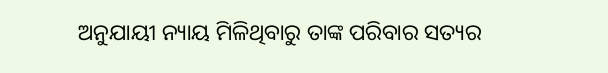ଅନୁଯାୟୀ ନ୍ୟାୟ ମିଳିଥିବାରୁ ତାଙ୍କ ପରିବାର ସତ୍ୟର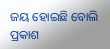ଜୟ ହୋଇଛି ବୋଲି ପ୍ରକାଶ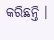କରିଛନ୍ତି ।